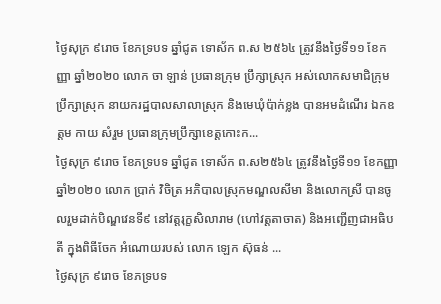ថ្ងៃសុក្រ ៩រោច ខែភទ្របទ ឆ្នាំជូត ទោស័ក ព.ស ២៥៦៤ ត្រូវនឹងថ្ងៃទី១១ ខែកញ្ញា ឆ្នាំ២០២០ លោក ចា ឡាន់ ប្រធានក្រុម ប្រឹក្សាស្រុក អស់លោកសមាជិក្រុមប្រឹក្សាស្រុក នាយករដ្ឋបាលសាលាស្រុក និងមេឃុំប៉ាក់ខ្លង បានអមដំណើរ ឯកឧត្តម កាយ សំរួម ប្រធានក្រុមប្រឹក្សាខេត្តកោះក...
ថ្ងៃសុក្រ ៩រោច ខែភទ្របទ ឆ្នាំជូត ទោស័ក ព.ស២៥៦៤ ត្រូវនឹងថ្ងៃទី១១ ខែកញ្ញា ឆ្នាំ២០២០ លោក ប្រាក់ វិចិត្រ អភិបាលស្រុកមណ្ឌលសីមា និងលោកស្រី បានចូលរួមដាក់បិណ្ឌវេនទី៩ នៅវត្តរុក្ខសិលារាម (ហៅវត្តតាចាត) និងអញ្ជើញជាអធិបតី ក្នុងពិធីចែក អំណោយរបស់ លោក ឡេក ស៊ុធន់ ...
ថ្ងៃសុក្រ ៩រោច ខែភទ្របទ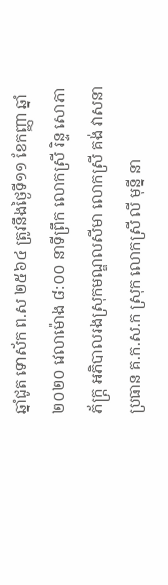ឆ្នាំជូត ទោស័ក ព.ស ២៥៦៤ ត្រូវនឹងថ្ងៃទី១១ ខែកញ្ញា ឆ្នាំ២០២០ វេលាម៉ោង ៨:០០ នាទីព្រឹក លោកស្រី រិន្ទ សោភាភ័ក្ត្រ អភិបាលរងស្រុកមណ្ឌលសីមា លោកស្រី គង់ វាសនា ប្រធាន គ.ក.ស.ក ស្រុក លោកស្រី លី មុន្នី នា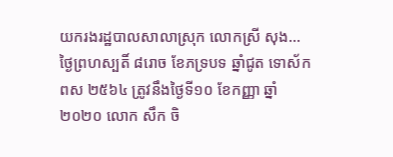យករងរដ្ឋបាលសាលាស្រុក លោកស្រី សុង...
ថ្ងៃព្រហស្បតិ៍ ៨រោច ខែភទ្របទ ឆ្នាំជូត ទោស័ក ពស ២៥៦៤ ត្រូវនឹងថ្ងៃទី១០ ខែកញ្ញា ឆ្នាំ២០២០ លោក សឹក ចិ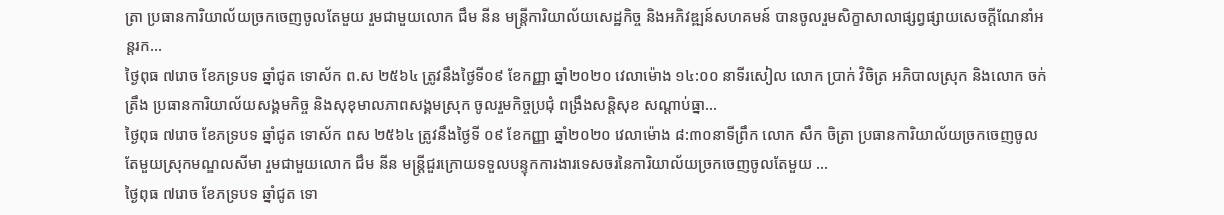ត្រា ប្រធានការិយាល័យច្រកចេញចូលតែមួយ រួមជាមួយលោក ជឹម នីន មន្ត្រីការិយាល័យសេដ្ឋកិច្ច និងអភិវឌ្ឍន៍សហគមន៍ បានចូលរួមសិក្ខាសាលាផ្សព្វផ្សាយសេចក្តីណែនាំអន្តរក...
ថ្ងៃពុធ ៧រោច ខែភទ្របទ ឆ្នាំជូត ទោស័ក ព.ស ២៥៦៤ ត្រូវនឹងថ្ងៃទី០៩ ខែកញ្ញា ឆ្នាំ២០២០ វេលាម៉ោង ១៤:០០ នាទីរសៀល លោក ប្រាក់ វិចិត្រ អភិបាលស្រុក និងលោក ចក់ ត្រឹង ប្រធានការិយាល័យសង្គមកិច្ច និងសុខុមាលភាពសង្គមស្រុក ចូលរួមកិច្ចប្រជុំ ពង្រឹងសន្តិសុខ សណ្ដាប់ធ្នា...
ថ្ងៃពុធ ៧រោច ខែភទ្របទ ឆ្នាំជូត ទោស័ក ពស ២៥៦៤ ត្រូវនឹងថ្ងៃទី ០៩ ខែកញ្ញា ឆ្នាំ២០២០ វេលាម៉ោង ៨:៣០នាទីព្រឹក លោក សឹក ចិត្រា ប្រធានការិយាល័យច្រកចេញចូលតែមួយស្រុកមណ្ឌលសីមា រួមជាមួយលោក ជឹម នីន មន្ត្រីជួរក្រោយទទួលបន្ទុកការងារទេសចរនៃការិយាល័យច្រកចេញចូលតែមួយ ...
ថ្ងៃពុធ ៧រោច ខែភទ្របទ ឆ្នាំជូត ទោ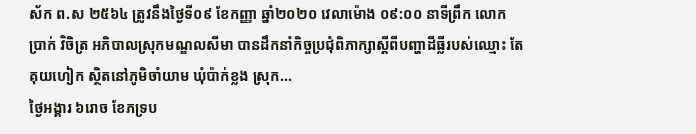ស័ក ព.ស ២៥៦៤ ត្រូវនឹងថ្ងៃទី០៩ ខែកញ្ញា ឆ្នាំ២០២០ វេលាម៉ោង ០៩:០០ នាទីព្រឹក លោក ប្រាក់ វិចិត្រ អភិបាលស្រុកមណ្ឌលសីមា បានដឹកនាំកិច្ចប្រជុំពិភាក្សាស្តីពីបញ្ហាដីធ្លីរបស់ឈ្មោះ តែ គុយហៀក ស្ថិតនៅភូមិចាំយាម ឃុំប៉ាក់ខ្លង ស្រុក...
ថ្ងៃអង្គារ ៦រោច ខែភទ្រប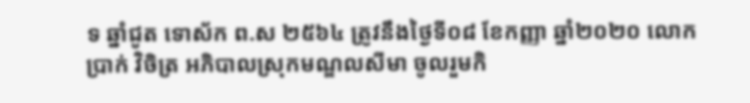ទ ឆ្នាំជូត ទោស័ក ព.ស ២៥៦៤ ត្រូវនឹងថ្ងៃទី០៨ ខែកញ្ញា ឆ្នាំ២០២០ លោក ប្រាក់ វិចិត្រ អភិបាលស្រុកមណ្ឌលសីមា ចូលរួមកិ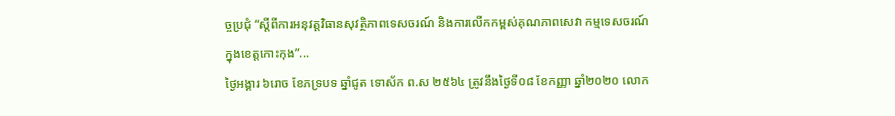ច្ចប្រជុំ “ស្តីពីការអនុវត្តវិធានសុវត្ថិភាពទេសចរណ៍ និងការលើកកម្ពស់គុណភាពសេវា កម្មទេសចរណ៍ក្នុងខេត្តកោះកុង”...
ថ្ងៃអង្គារ ៦រោច ខែភទ្របទ ឆ្នាំជូត ទោស័ក ព.ស ២៥៦៤ ត្រូវនឹងថ្ងៃទី០៨ ខែកញ្ញា ឆ្នាំ២០២០ លោក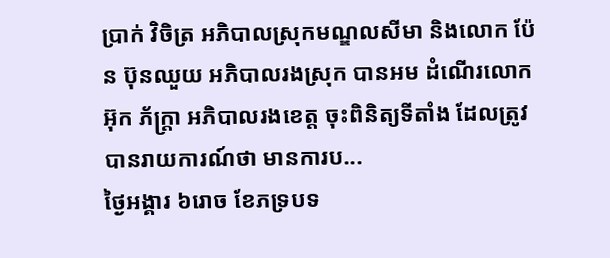ប្រាក់ វិចិត្រ អភិបាលស្រុកមណ្ឌលសីមា និងលោក ប៉ែន ប៊ុនឈួយ អភិបាលរងស្រុក បានអម ដំណើរលោក អ៊ុក ភ័ក្រ្តា អភិបាលរងខេត្ត ចុះពិនិត្យទីតាំង ដែលត្រូវបានរាយការណ៍ថា មានការប...
ថ្ងៃអង្គារ ៦រោច ខែភទ្របទ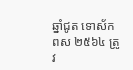ឆ្នាំជូត ទោស័ក ពស ២៥៦៤ ត្រូវ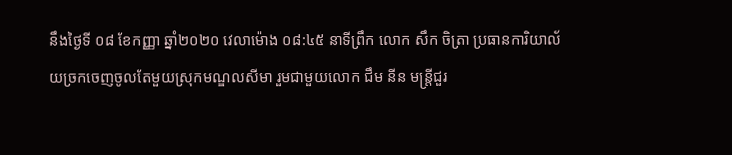នឹងថ្ងៃទី ០៨ ខែកញ្ញា ឆ្នាំ២០២០ វេលាម៉ោង ០៨:៤៥ នាទីព្រឹក លោក សឹក ចិត្រា ប្រធានការិយាល័យច្រកចេញចូលតែមួយស្រុកមណ្ឌលសីមា រួមជាមួយលោក ជឹម នីន មន្ត្រីជួរ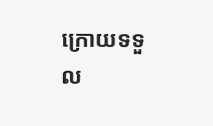ក្រោយទទួល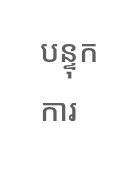បន្ទុកការ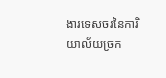ងារទេសចរនៃការិយាល័យច្រក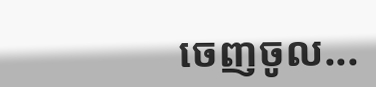ចេញចូល...